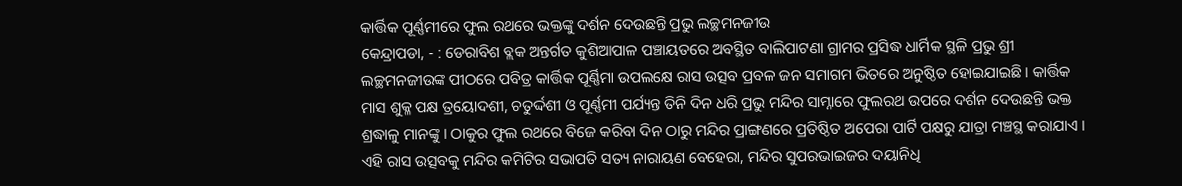କାର୍ତ୍ତିକ ପୂର୍ଣ୍ଣମୀରେ ଫୁଲ ରଥରେ ଭକ୍ତଙ୍କୁ ଦର୍ଶନ ଦେଉଛନ୍ତି ପ୍ରଭୁ ଲଚ୍ଛମନଜୀଉ
କେନ୍ଦ୍ରାପଡା, - : ଡେରାବିଶ ବ୍ଲକ ଅନ୍ତର୍ଗତ କୁଶିଆପାଳ ପଞ୍ଚାୟତରେ ଅବସ୍ଥିତ ବାଲିପାଟଣା ଗ୍ରାମର ପ୍ରସିଦ୍ଧ ଧାର୍ମିକ ସ୍ଥଳି ପ୍ରଭୁ ଶ୍ରୀ ଲଚ୍ଛମନଜୀଉଙ୍କ ପୀଠରେ ପବିତ୍ର କାର୍ତ୍ତିକ ପୂର୍ଣ୍ଣିମା ଉପଲକ୍ଷେ ରାସ ଉତ୍ସବ ପ୍ରବଳ ଜନ ସମାଗମ ଭିତରେ ଅନୁଷ୍ଠିତ ହୋଇଯାଇଛି । କାର୍ତ୍ତିକ ମାସ ଶୁକ୍ଳ ପକ୍ଷ ତ୍ରୟୋଦଶୀ, ଚତୁର୍ଦ୍ଦଶୀ ଓ ପୂର୍ଣ୍ଣମୀ ପର୍ଯ୍ୟନ୍ତ ତିନି ଦିନ ଧରି ପ୍ରଭୁ ମନ୍ଦିର ସାମ୍ନାରେ ଫୁଲରଥ ଉପରେ ଦର୍ଶନ ଦେଉଛନ୍ତି ଭକ୍ତ ଶ୍ରଦ୍ଧାଳୁ ମାନଙ୍କୁ । ଠାକୁର ଫୁଲ ରଥରେ ବିଜେ କରିବା ଦିନ ଠାରୁ ମନ୍ଦିର ପ୍ରାଙ୍ଗଣରେ ପ୍ରତିଷ୍ଠିତ ଅପେରା ପାର୍ଟି ପକ୍ଷରୁ ଯାତ୍ରା ମଞ୍ଚସ୍ଥ କରାଯାଏ । ଏହି ରାସ ଉତ୍ସବକୁ ମନ୍ଦିର କମିଟିର ସଭାପତି ସତ୍ୟ ନାରାୟଣ ବେହେରା, ମନ୍ଦିର ସୁପରଭାଇଜର ଦୟାନିଧି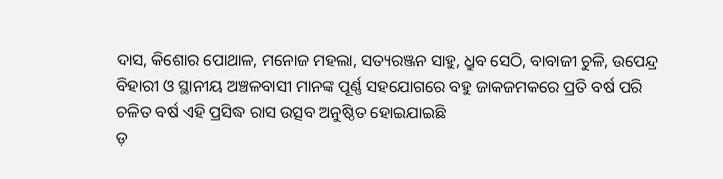ଦାସ, କିଶୋର ପୋଥାଳ, ମନୋଜ ମହଲା, ସତ୍ୟରଞ୍ଜନ ସାହୁ, ଧ୍ରୁବ ସେଠି, ବାବାଜୀ ଚୁଳି, ଉପେନ୍ଦ୍ର ବିହାରୀ ଓ ସ୍ଥାନୀୟ ଅଞ୍ଚଳବାସୀ ମାନଙ୍କ ପୂର୍ଣ୍ଣ ସହଯୋଗରେ ବହୁ ଜାକଜମକରେ ପ୍ରତି ବର୍ଷ ପରି ଚଳିତ ବର୍ଷ ଏହି ପ୍ରସିଦ୍ଧ ରାସ ଉତ୍ସବ ଅନୁଷ୍ଠିତ ହୋଇଯାଇଛି
ଡ଼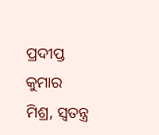ପ୍ରଦୀପ୍ତ କୁମାର ମିଶ୍ର, ସ୍ବତନ୍ତ୍ର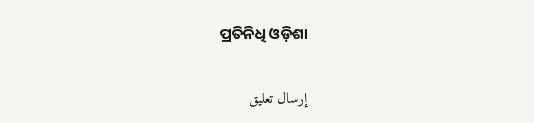ପ୍ରତିନିଧି ଓଡ଼ିଶା


إرسال تعليق